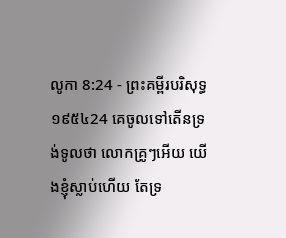លូកា 8:24 - ព្រះគម្ពីរបរិសុទ្ធ ១៩៥៤24 គេចូលទៅតើនទ្រង់ទូលថា លោកគ្រូៗអើយ យើងខ្ញុំស្លាប់ហើយ តែទ្រ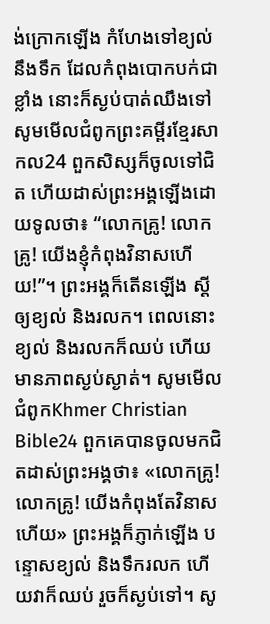ង់ក្រោកឡើង កំហែងទៅខ្យល់នឹងទឹក ដែលកំពុងបោកបក់ជាខ្លាំង នោះក៏ស្ងប់បាត់ឈឹងទៅ សូមមើលជំពូកព្រះគម្ពីរខ្មែរសាកល24 ពួកសិស្សក៏ចូលទៅជិត ហើយដាស់ព្រះអង្គឡើងដោយទូលថា៖ “លោកគ្រូ! លោកគ្រូ! យើងខ្ញុំកំពុងវិនាសហើយ!”។ ព្រះអង្គក៏តើនឡើង ស្ដីឲ្យខ្យល់ និងរលក។ ពេលនោះ ខ្យល់ និងរលកក៏ឈប់ ហើយមានភាពស្ងប់ស្ងាត់។ សូមមើលជំពូកKhmer Christian Bible24 ពួកគេបានចូលមកជិតដាស់ព្រះអង្គថា៖ «លោកគ្រូ! លោកគ្រូ! យើងកំពុងតែវិនាសហើយ» ព្រះអង្គក៏ភ្ញាក់ឡើង បន្ទោសខ្យល់ និងទឹករលក ហើយវាក៏ឈប់ រួចក៏ស្ងប់ទៅ។ សូ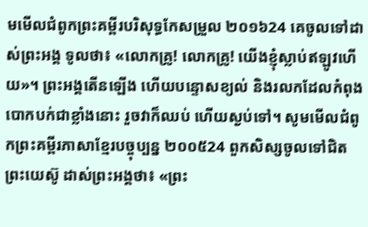មមើលជំពូកព្រះគម្ពីរបរិសុទ្ធកែសម្រួល ២០១៦24 គេចូលទៅដាស់ព្រះអង្គ ទូលថា៖ «លោកគ្រូ! លោកគ្រូ! យើងខ្ញុំស្លាប់ឥឡូវហើយ»។ ព្រះអង្គតើនឡើង ហើយបន្ទោសខ្យល់ និងរលកដែលកំពុងបោកបក់ជាខ្លាំងនោះ រួចវាក៏ឈប់ ហើយស្ងប់ទៅ។ សូមមើលជំពូកព្រះគម្ពីរភាសាខ្មែរបច្ចុប្បន្ន ២០០៥24 ពួកសិស្សចូលទៅជិតព្រះយេស៊ូ ដាស់ព្រះអង្គថា៖ «ព្រះ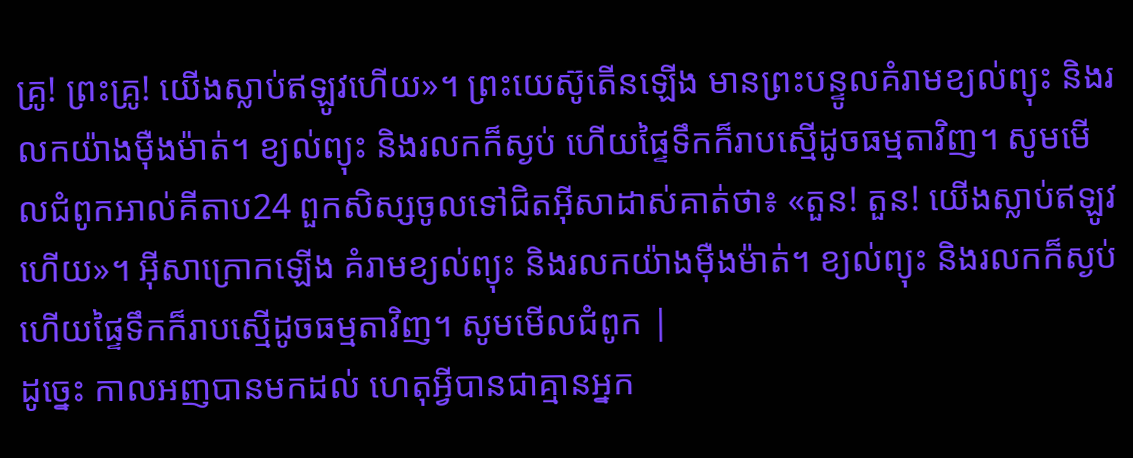គ្រូ! ព្រះគ្រូ! យើងស្លាប់ឥឡូវហើយ»។ ព្រះយេស៊ូតើនឡើង មានព្រះបន្ទូលគំរាមខ្យល់ព្យុះ និងរលកយ៉ាងម៉ឺងម៉ាត់។ ខ្យល់ព្យុះ និងរលកក៏ស្ងប់ ហើយផ្ទៃទឹកក៏រាបស្មើដូចធម្មតាវិញ។ សូមមើលជំពូកអាល់គីតាប24 ពួកសិស្សចូលទៅជិតអ៊ីសាដាស់គាត់ថា៖ «តួន! តួន! យើងស្លាប់ឥឡូវហើយ»។ អ៊ីសាក្រោកឡើង គំរាមខ្យល់ព្យុះ និងរលកយ៉ាងម៉ឺងម៉ាត់។ ខ្យល់ព្យុះ និងរលកក៏ស្ងប់ ហើយផ្ទៃទឹកក៏រាបស្មើដូចធម្មតាវិញ។ សូមមើលជំពូក |
ដូច្នេះ កាលអញបានមកដល់ ហេតុអ្វីបានជាគ្មានអ្នក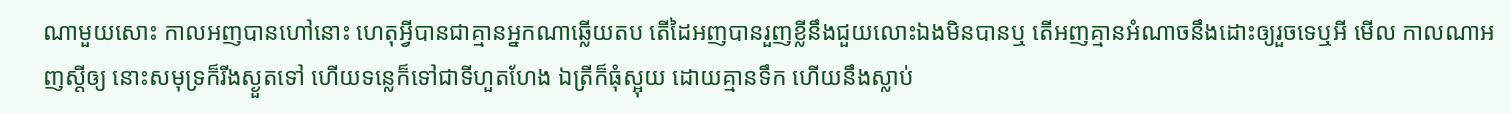ណាមួយសោះ កាលអញបានហៅនោះ ហេតុអ្វីបានជាគ្មានអ្នកណាឆ្លើយតប តើដៃអញបានរួញខ្លីនឹងជួយលោះឯងមិនបានឬ តើអញគ្មានអំណាចនឹងដោះឲ្យរួចទេឬអី មើល កាលណាអញស្តីឲ្យ នោះសមុទ្រក៏រីងស្ងួតទៅ ហើយទន្លេក៏ទៅជាទីហួតហែង ឯត្រីក៏ធុំស្អុយ ដោយគ្មានទឹក ហើយនឹងស្លាប់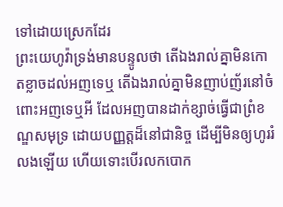ទៅដោយស្រេកដែរ
ព្រះយេហូវ៉ាទ្រង់មានបន្ទូលថា តើឯងរាល់គ្នាមិនកោតខ្លាចដល់អញទេឬ តើឯងរាល់គ្នាមិនញាប់ញ័រនៅចំពោះអញទេឬអី ដែលអញបានដាក់ខ្សាច់ធ្វើជាព្រំខណ្ឌសមុទ្រ ដោយបញ្ញត្តដ៏នៅជានិច្ច ដើម្បីមិនឲ្យហូររំលងឡើយ ហើយទោះបើរលកបោក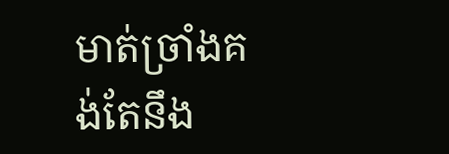មាត់ច្រាំងគង់តែនឹង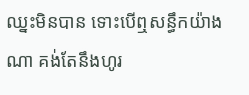ឈ្នះមិនបាន ទោះបើឮសន្ធឹកយ៉ាងណា គង់តែនឹងហូរ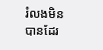រំលងមិនបានដែរ